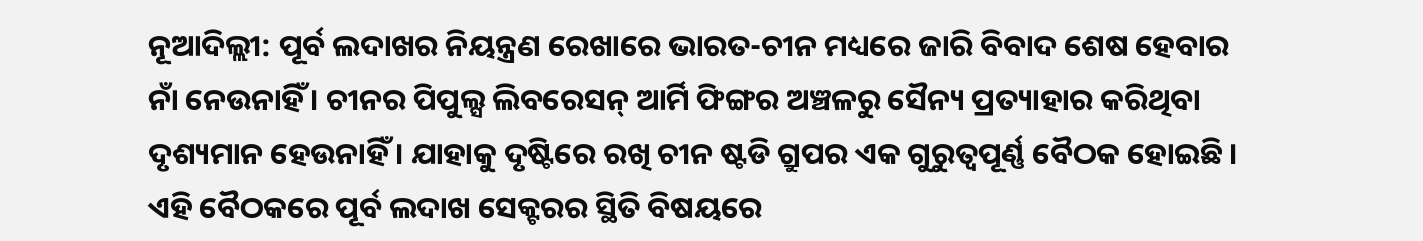ନୂଆଦିଲ୍ଲୀ: ପୂର୍ବ ଲଦାଖର ନିୟନ୍ତ୍ରଣ ରେଖାରେ ଭାରତ-ଚୀନ ମଧ୍ୟରେ ଜାରି ବିବାଦ ଶେଷ ହେବାର ନାଁ ନେଉନାହିଁ । ଚୀନର ପିପୁଲ୍ସ ଲିବରେସନ୍ ଆର୍ମି ଫିଙ୍ଗର ଅଞ୍ଚଳରୁ ସୈନ୍ୟ ପ୍ରତ୍ୟାହାର କରିଥିବା ଦୃଶ୍ୟମାନ ହେଉନାହିଁ । ଯାହାକୁ ଦୃଷ୍ଟିରେ ରଖି ଚୀନ ଷ୍ଟଡି ଗ୍ରୁପର ଏକ ଗୁରୁତ୍ବପୂର୍ଣ୍ଣ ବୈଠକ ହୋଇଛି । ଏହି ବୈଠକରେ ପୂର୍ବ ଲଦାଖ ସେକ୍ଟରର ସ୍ଥିତି ବିଷୟରେ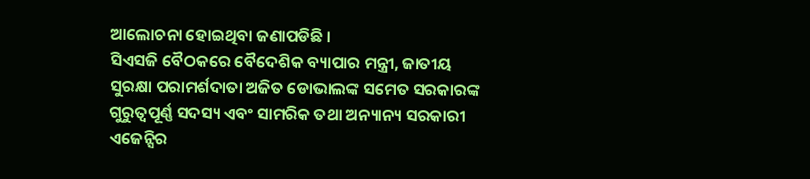ଆଲୋଚନା ହୋଇଥିବା ଜଣାପଡିଛି ।
ସିଏସଜି ବୈଠକରେ ବୈଦେଶିକ ବ୍ୟାପାର ମନ୍ତ୍ରୀ, ଜାତୀୟ ସୁରକ୍ଷା ପରାମର୍ଶଦାତା ଅଜିତ ଡୋଭାଲଙ୍କ ସମେତ ସରକାରଙ୍କ ଗୁରୁତ୍ୱପୂର୍ଣ୍ଣ ସଦସ୍ୟ ଏବଂ ସାମରିକ ତଥା ଅନ୍ୟାନ୍ୟ ସରକାରୀ ଏଜେନ୍ସିର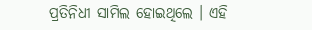ପ୍ରତିନିଧୀ ସାମିଲ ହୋଇଥିଲେ । ଏହି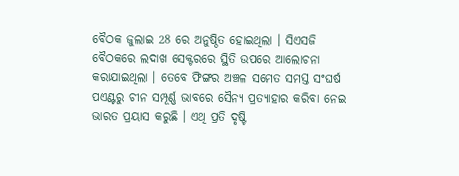ବୈଠକ ଜୁଲାଇ 28 ରେ ଅନୁଷ୍ଠିତ ହୋଇଥିଲା । ସିଏସଜି ବୈଠକରେ ଲଦାଖ ସେକ୍ଟରରେ ସ୍ଥିତି ଉପରେ ଆଲୋଚନା କରାଯାଇଥିଲା । ତେବେ ଫିଙ୍ଗର ଅଞ୍ଚଳ ସମେତ ସମସ୍ତ ସଂଘର୍ଷ ପଏଣ୍ଟରୁ ଚୀନ ସମ୍ପୂର୍ଣ୍ଣ ଭାବରେ ସୈନ୍ୟ ପ୍ରତ୍ୟାହାର କରିବା ନେଇ ଭାରତ ପ୍ରୟାସ କରୁଛି । ଏଥି ପ୍ରତି ଦୃଷ୍ଟି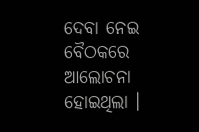ଦେବା ନେଇ ବୈଠକରେ ଆଲୋଚନା ହୋଇଥିଲା ।